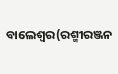ବାଲେଶ୍ୱର(ରଶ୍ମୀରଞ୍ଜନ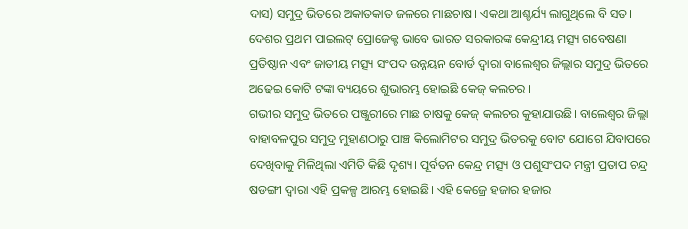ଦାସ) ସମୁଦ୍ର ଭିତରେ ଅକାତକାତ ଜଳରେ ମାଛଚାଷ। ଏକଥା ଆଶ୍ଚର୍ଯ୍ୟ ଲାଗୁଥିଲେ ବି ସତ। ଦେଶର ପ୍ରଥମ ପାଇଲଟ୍ ପ୍ରୋଜେକ୍ଟ ଭାବେ ଭାରତ ସରକାରଙ୍କ କେନ୍ଦ୍ରୀୟ ମତ୍ସ୍ୟ ଗବେଷଣା ପ୍ରତିଷ୍ଠାନ ଏବଂ ଜାତୀୟ ମତ୍ସ୍ୟ ସଂପଦ ଉନ୍ନୟନ ବୋର୍ଡ ଦ୍ୱାରା ବାଲେଶ୍ୱର ଜିଲ୍ଲାର ସମୁଦ୍ର ଭିତରେ ଅଢେଇ କୋଟି ଟଙ୍କା ବ୍ୟୟରେ ଶୁଭାରମ୍ଭ ହୋଇଛି କେଜ୍ କଲଚର ।
ଗଭୀର ସମୁଦ୍ର ଭିତରେ ପଞ୍ଜୁରୀରେ ମାଛ ଚାଷକୁ କେଜ୍ କଲଚର କୁହାଯାଉଛି। ବାଲେଶ୍ୱର ଜିଲ୍ଲା ବାହାବଳପୁର ସମୁଦ୍ର ମୁହାଣଠାରୁ ପାଞ୍ଚ କିଲୋମିଟର ସମୁଦ୍ର ଭିତରକୁ ବୋଟ ଯୋଗେ ଯିବାପରେ ଦେଖିବାକୁ ମିଳିଥିଲା ଏମିତି କିଛି ଦୃଶ୍ୟ। ପୂର୍ବତନ କେନ୍ଦ୍ର ମତ୍ସ୍ୟ ଓ ପଶୁସଂପଦ ମନ୍ତ୍ରୀ ପ୍ରତାପ ଚନ୍ଦ୍ର ଷଡଙ୍ଗୀ ଦ୍ୱାରା ଏହି ପ୍ରକଳ୍ପ ଆରମ୍ଭ ହୋଇଛି। ଏହି କେଜ୍ରେ ହଜାର ହଜାର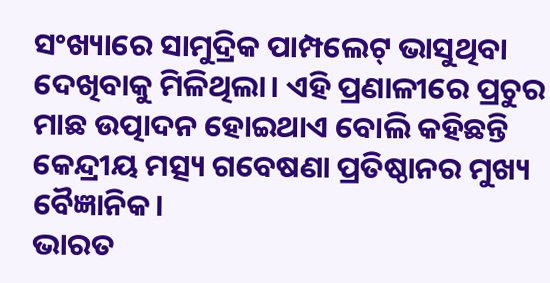ସଂଖ୍ୟାରେ ସାମୁଦ୍ରିକ ପାମ୍ପଲେଟ୍ ଭାସୁଥିବା ଦେଖିବାକୁ ମିଳିଥିଲା। ଏହି ପ୍ରଣାଳୀରେ ପ୍ରଚୁର ମାଛ ଉତ୍ପାଦନ ହୋଇଥାଏ ବୋଲି କହିଛନ୍ତି କେନ୍ଦ୍ରୀୟ ମତ୍ସ୍ୟ ଗବେଷଣା ପ୍ରତିଷ୍ଠାନର ମୁଖ୍ୟ ବୈଜ୍ଞାନିକ।
ଭାରତ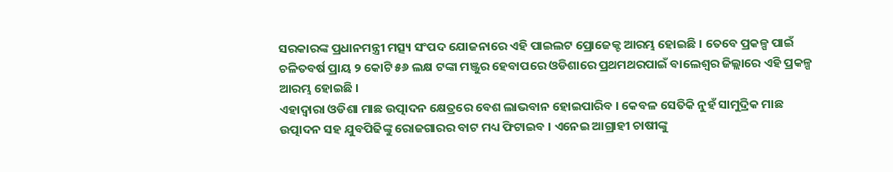ସରକାରଙ୍କ ପ୍ରଧାନମନ୍ତ୍ରୀ ମତ୍ସ୍ୟ ସଂପଦ ଯୋଜନାରେ ଏହି ପାଇଲଟ ପ୍ରୋଜେକ୍ଟ ଆରମ୍ଭ ହୋଇଛି । ତେବେ ପ୍ରକଳ୍ପ ପାଇଁ ଚଳିତବର୍ଷ ପ୍ରାୟ ୨ କୋଟି ୫୬ ଲକ୍ଷ ଟଙ୍କା ମଞ୍ଜୁର ହେବାପରେ ଓଡିଶାରେ ପ୍ରଥମଥରପାଇଁ ବାଲେଶ୍ୱର ଜିଲ୍ଲାରେ ଏହି ପ୍ରକଳ୍ପ ଆରମ୍ଭ ହୋଇଛି ।
ଏହାଦ୍ୱାରା ଓଡିଶା ମାଛ ଉତ୍ପାଦନ କ୍ଷେତ୍ରରେ ବେଶ ଲାଭବାନ ହୋଇପାରିବ । କେବଳ ସେତିକି ନୁହଁ ସାମୁଦ୍ରିକ ମାଛ ଉତ୍ପାଦନ ସହ ଯୁବପିଢିଙ୍କୁ ରୋଜଗାରର ବାଟ ମଧ୍ୟ ଫିଟାଇବ । ଏନେଇ ଆଗ୍ରାହୀ ଚାଷୀଙ୍କୁ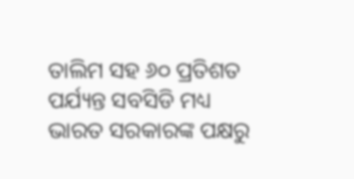ତାଲିମ ସହ ୬୦ ପ୍ରତିଶତ ପର୍ଯ୍ୟନ୍ତ ସବସିଡି ମଧ୍ୟ ଭାରତ ସରକାରଙ୍କ ପକ୍ଷରୁ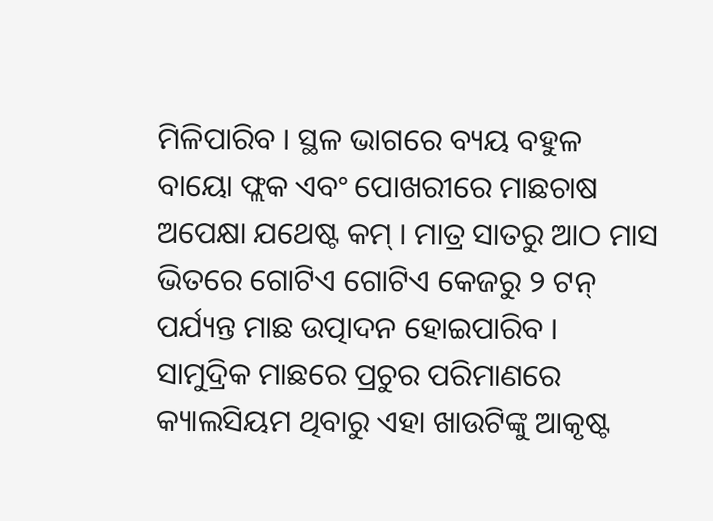ମିଳିପାରିବ । ସ୍ଥଳ ଭାଗରେ ବ୍ୟୟ ବହୁଳ ବାୟୋ ଫ୍ଲକ ଏବଂ ପୋଖରୀରେ ମାଛଚାଷ ଅପେକ୍ଷା ଯଥେଷ୍ଟ କମ୍ । ମାତ୍ର ସାତରୁ ଆଠ ମାସ ଭିତରେ ଗୋଟିଏ ଗୋଟିଏ କେଜରୁ ୨ ଟନ୍ ପର୍ଯ୍ୟନ୍ତ ମାଛ ଉତ୍ପାଦନ ହୋଇପାରିବ । ସାମୁଦ୍ରିକ ମାଛରେ ପ୍ରଚୁର ପରିମାଣରେ କ୍ୟାଲସିୟମ ଥିବାରୁ ଏହା ଖାଉଟିଙ୍କୁ ଆକୃଷ୍ଟ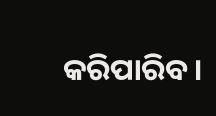କରିପାରିବ।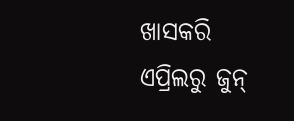ଖାସକରି ଏପ୍ରିଲରୁ ଜୁନ୍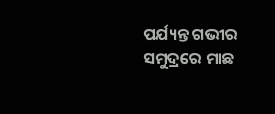ପର୍ଯ୍ୟନ୍ତ ଗଭୀର ସମୁଦ୍ରରେ ମାଛ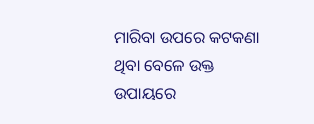ମାରିବା ଉପରେ କଟକଣା ଥିବା ବେଳେ ଉକ୍ତ ଉପାୟରେ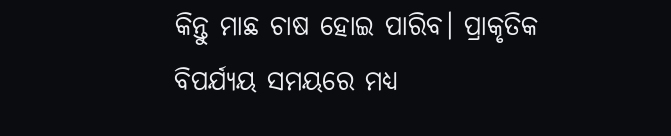କିନ୍ତୁ ମାଛ ଚାଷ ହୋଇ ପାରିବ। ପ୍ରାକୃତିକ ବିପର୍ଯ୍ୟୟ ସମୟରେ ମଧ୍ୟ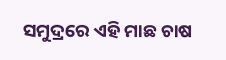ସମୁଦ୍ରରେ ଏହି ମାଛ ଚାଷ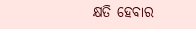କ୍ଷତି ହେବାର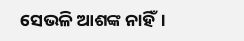ସେଭଳି ଆଶଙ୍କ ନାହିଁ।